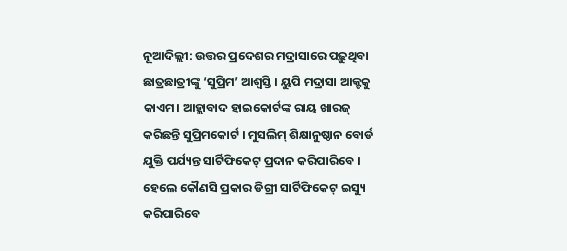ନୂଆଦିଲ୍ଲୀ: ଉତ୍ତର ପ୍ରଦେଶର ମଦ୍ରାସାରେ ପଢ଼ୁଥିବା ଛାତ୍ରଛାତ୍ରୀଙ୍କୁ ‘ସୁପ୍ରିମ’ ଆଶ୍ବସ୍ତି । ୟୁପି ମଦ୍ରାସା ଆକ୍ଟକୁ କାଏମ। ଆହ୍ଲାବାଦ ହାଇକୋର୍ଟଙ୍କ ରାୟ ଖାରଜ୍ କରିଛନ୍ତି ସୁପ୍ରିମକୋର୍ଟ । ମୁସଲିମ୍ ଶିକ୍ଷାନୁଷ୍ଠାନ ବୋର୍ଡ ଯୁକ୍ତି ପର୍ଯ୍ୟନ୍ତ ସାର୍ଟିଫିକେଟ୍ ପ୍ରଦାନ କରିପାରିବେ । ହେଲେ କୌଣସି ପ୍ରକାର ଡିଗ୍ରୀ ସାର୍ଟିଫିକେଟ୍ ଇସ୍ୟୁ କରିପାରିବେ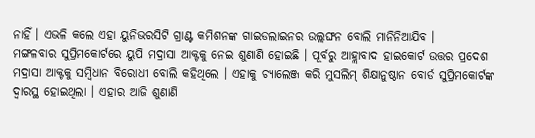ନାହିଁ । ଏଭଳି କଲେ ଏହା ୟୁନିଭରସିଟି ଗ୍ରାଣ୍ଟ କମିଶନଙ୍କ ଗାଇଡଲାଇନର ଉଲ୍ଲଙ୍ଘନ ବୋଲି ମାନିନିଆଯିବ ।
ମଙ୍ଗଳବାର ସୁପ୍ରିମକୋର୍ଟରେ ୟୁପି ମଦ୍ରାସା ଆକ୍ଟକୁ ନେଇ ଶୁଣାଣି ହୋଇଛି । ପୂର୍ବରୁ ଆହ୍ଲାବାଦ ହାଇକୋର୍ଟ ଉତ୍ତର ପ୍ରଦେଶ ମଦ୍ରାସା ଆକ୍ଟକୁ ସମ୍ବିଧାନ ବିରୋଧୀ ବୋଲି କହିଥିଲେ । ଏହାକୁ ଚ୍ୟାଲେଞ୍ଜ କରି ମୁସଲିମ୍ ଶିକ୍ଷାନୁଷ୍ଠାନ ବୋର୍ଡ ସୁପ୍ରିମକୋର୍ଟଙ୍କ ଦ୍ବାରସ୍ଥ ହୋଇଥିଲା । ଏହାର ଆଜି ଶୁଣାଣି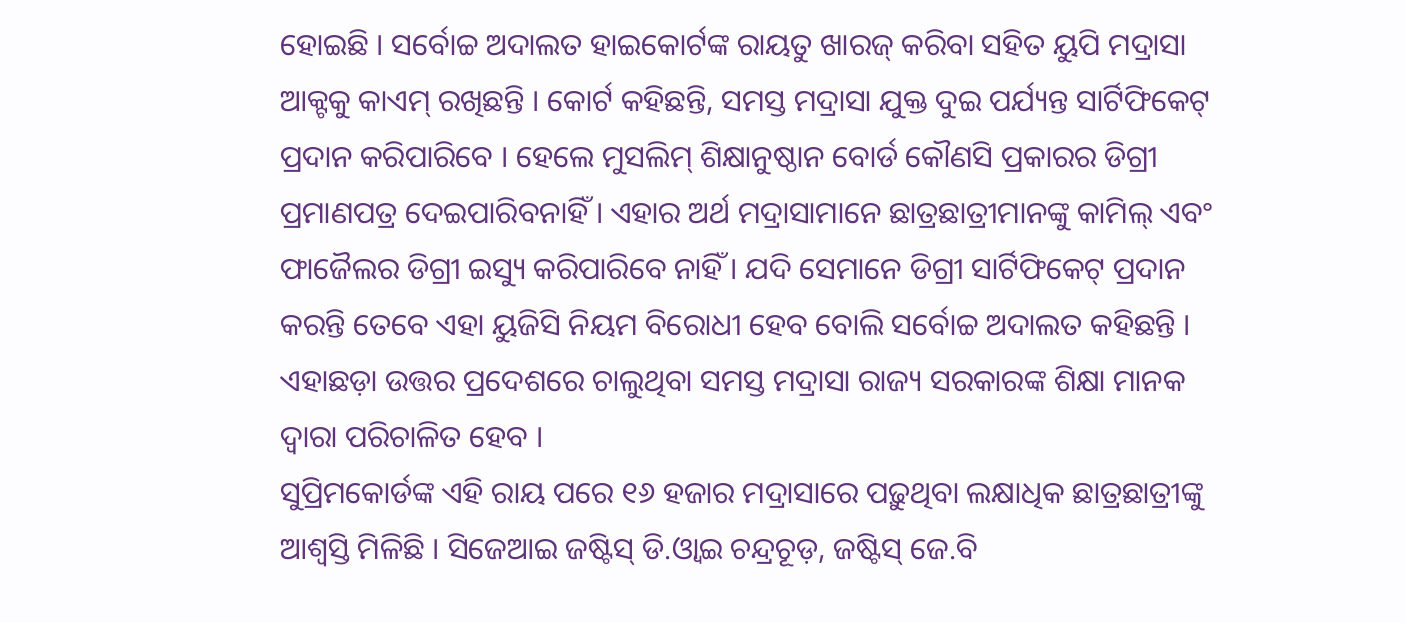ହୋଇଛି । ସର୍ବୋଚ୍ଚ ଅଦାଲତ ହାଇକୋର୍ଟଙ୍କ ରାୟତୁ ଖାରଜ୍ କରିବା ସହିତ ୟୁପି ମଦ୍ରାସା ଆକ୍ଟକୁ କାଏମ୍ ରଖିଛନ୍ତି । କୋର୍ଟ କହିଛନ୍ତି, ସମସ୍ତ ମଦ୍ରାସା ଯୁକ୍ତ ଦୁଇ ପର୍ଯ୍ୟନ୍ତ ସାର୍ଟିଫିକେଟ୍ ପ୍ରଦାନ କରିପାରିବେ । ହେଲେ ମୁସଲିମ୍ ଶିକ୍ଷାନୁଷ୍ଠାନ ବୋର୍ଡ କୌଣସି ପ୍ରକାରର ଡିଗ୍ରୀ ପ୍ରମାଣପତ୍ର ଦେଇପାରିବନାହିଁ । ଏହାର ଅର୍ଥ ମଦ୍ରାସାମାନେ ଛାତ୍ରଛାତ୍ରୀମାନଙ୍କୁ କାମିଲ୍ ଏବଂ ଫାଜୈଲର ଡିଗ୍ରୀ ଇସ୍ୟୁ କରିପାରିବେ ନାହିଁ । ଯଦି ସେମାନେ ଡିଗ୍ରୀ ସାର୍ଟିଫିକେଟ୍ ପ୍ରଦାନ କରନ୍ତି ତେବେ ଏହା ୟୁଜିସି ନିୟମ ବିରୋଧୀ ହେବ ବୋଲି ସର୍ବୋଚ୍ଚ ଅଦାଲତ କହିଛନ୍ତି । ଏହାଛଡ଼ା ଉତ୍ତର ପ୍ରଦେଶରେ ଚାଲୁଥିବା ସମସ୍ତ ମଦ୍ରାସା ରାଜ୍ୟ ସରକାରଙ୍କ ଶିକ୍ଷା ମାନକ ଦ୍ବାରା ପରିଚାଳିତ ହେବ ।
ସୁପ୍ରିମକୋର୍ଡଙ୍କ ଏହି ରାୟ ପରେ ୧୬ ହଜାର ମଦ୍ରାସାରେ ପଢ଼ୁଥିବା ଲକ୍ଷାଧିକ ଛାତ୍ରଛାତ୍ରୀଙ୍କୁ ଆଶ୍ବସ୍ତି ମିଳିଛି । ସିଜେଆଇ ଜଷ୍ଟିସ୍ ଡି.ଓ୍ବାଇ ଚନ୍ଦ୍ରଚୂଡ଼, ଜଷ୍ଟିସ୍ ଜେ.ବି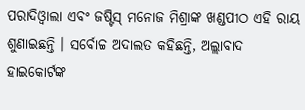ପରାଦିଓ୍ବାଲା ଏବଂ ଜଷ୍ଟିସ୍ ମନୋଜ ମିଶ୍ରାଙ୍କ ଖଣ୍ଡପୀଠ ଏହି ରାୟ ଶୁଣାଇଛନ୍ତି । ସର୍ବୋଚ୍ଚ ଅଦାଲତ କହିଛନ୍ତି, ଅଲ୍ଲାବାଦ ହାଇକୋର୍ଟଙ୍କ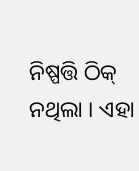ନିଷ୍ପତ୍ତି ଠିକ୍ ନଥିଲା । ଏହା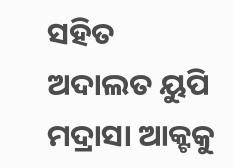ସହିତ ଅଦାଲତ ୟୁପି ମଦ୍ରାସା ଆକ୍ଟକୁ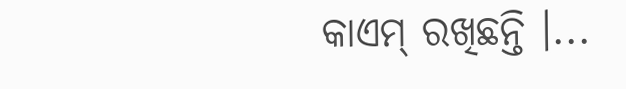କାଏମ୍ ରଖିଛନ୍ତି ।...